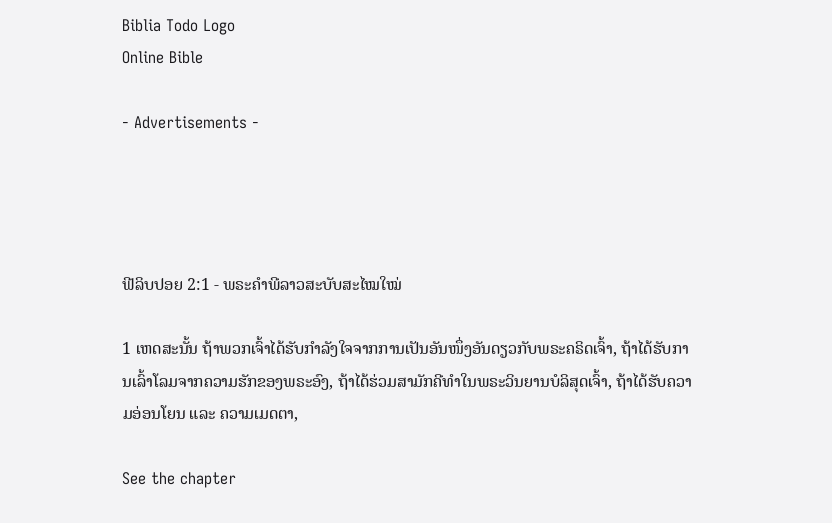Biblia Todo Logo
Online Bible

- Advertisements -




ຟີລິບປອຍ 2:1 - ພຣະຄຳພີລາວສະບັບສະໄໝໃໝ່

1 ເຫດສະນັ້ນ ຖ້າພວກເຈົ້າໄດ້ຮັບກຳລັງໃຈຈາກການເປັນອັນໜຶ່ງອັນດຽວກັບພຣະຄຣິດເຈົ້າ, ຖ້າໄດ້ຮັບການເລົ້າໂລມຈາກຄວາມຮັກຂອງພຣະອົງ, ຖ້າໄດ້ຮ່ວມສາມັກຄີທຳໃນພຣະວິນຍານບໍລິສຸດເຈົ້າ, ຖ້າໄດ້ຮັບຄວາມອ່ອນໂຍນ ແລະ ຄວາມເມດຕາ,

See the chapter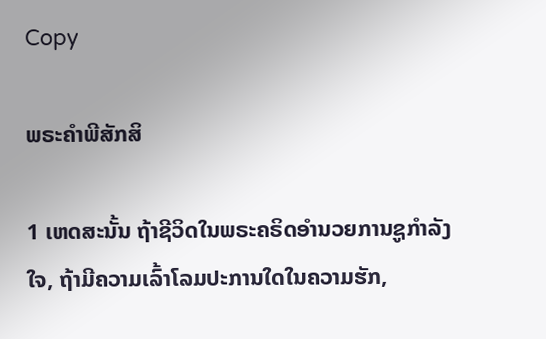Copy

ພຣະຄຳພີສັກສິ

1 ເຫດສະນັ້ນ ຖ້າຊີວິດໃນພຣະຄຣິດອຳນວຍການຊູກຳລັງໃຈ, ຖ້າມີຄວາມເລົ້າໂລມປະການໃດໃນຄວາມຮັກ,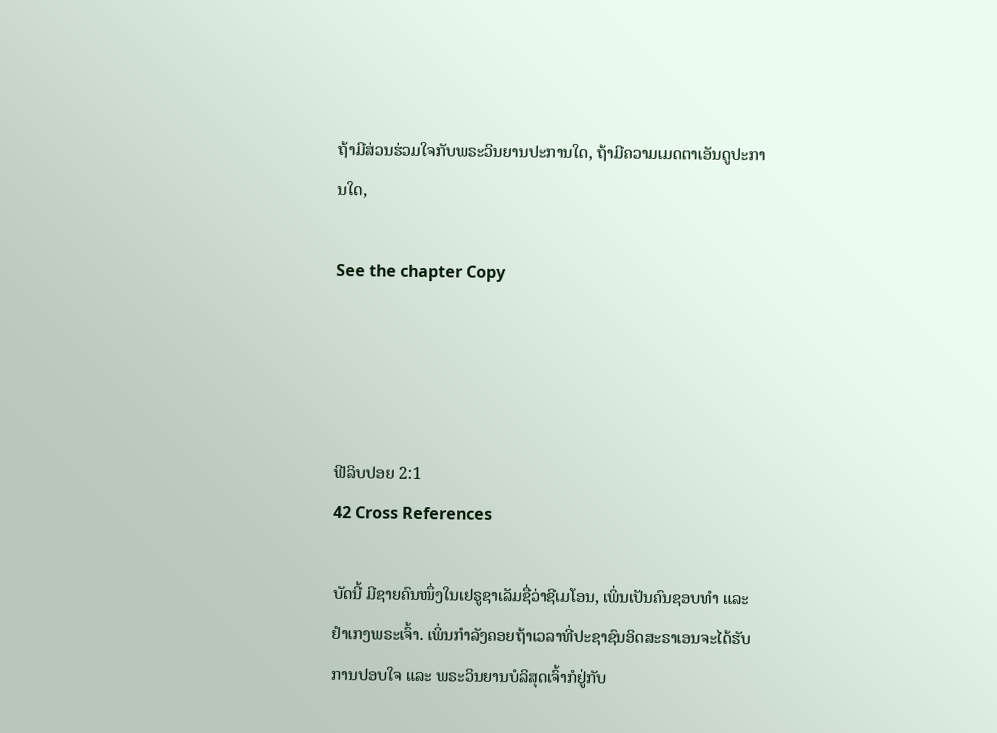ຖ້າມີສ່ວນຮ່ວມໃຈກັບພຣະວິນຍານປະການໃດ, ຖ້າມີຄວາມເມດຕາເອັນດູປະການໃດ,

See the chapter Copy




ຟີລິບປອຍ 2:1
42 Cross References

ບັດນີ້ ມີຊາຍຄົນໜຶ່ງໃນເຢຣູຊາເລັມຊື່ວ່າຊີເມໂອນ, ເພິ່ນເປັນຄົນຊອບທຳ ແລະ ຢຳເກງພຣະເຈົ້າ. ເພິ່ນກຳລັງຄອຍຖ້າເວລາທີ່ປະຊາຊົນອິດສະຣາເອນຈະໄດ້ຮັບການປອບໃຈ ແລະ ພຣະວິນຍານບໍລິສຸດເຈົ້າກໍຢູ່ກັບ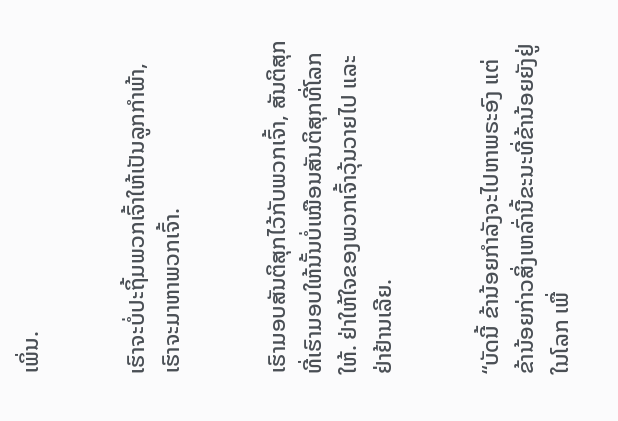ເພິ່ນ.


ເຮົາຈະບໍ່ປະຖິ້ມພວກເຈົ້າໃຫ້ເປັນລູກກຳພ້າ, ເຮົາຈະມາຫາພວກເຈົ້າ.


ເຮົາມອບສັນຕິສຸກໄວ້ກັບພວກເຈົ້າ, ສັນຕິສຸກທີ່ເຮົາມອບໃຫ້ນັ້ນບໍ່ເໝືອນສັນຕິສຸກທີ່ໂລກໃຫ້. ຢ່າໃຫ້ໃຈຂອງພວກເຈົ້າວຸ້ນວາຍໄປ ແລະ ຢ່າຢ້ານເລີຍ.


“ບັດນີ້ ຂ້ານ້ອຍກຳລັງຈະໄປຫາພຣະອົງ ແຕ່ຂ້ານ້ອຍກ່າວສິ່ງເຫລົ່ານີ້ຂະນະທີ່ຂ້ານ້ອຍຍັງຢູ່ໃນໂລກ ເພື່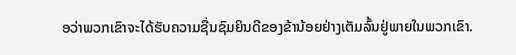ອວ່າພວກເຂົາຈະໄດ້ຮັບຄວາມຊື່ນຊົມຍິນດີຂອງຂ້ານ້ອຍຢ່າງເຕັມລົ້ນຢູ່ພາຍໃນພວກເຂົາ.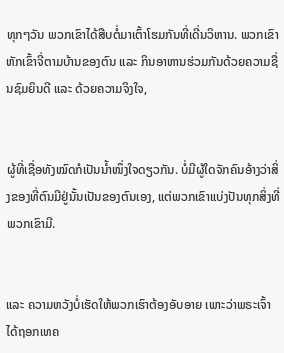ທຸກໆວັນ ພວກເຂົາໄດ້ສືບຕໍ່ມາເຕົ້າໂຮມກັນທີ່ເດີ່ນວິຫານ. ພວກເຂົາຫັກເຂົ້າຈີ່ຕາມບ້ານຂອງຕົນ ແລະ ກິນອາຫານຮ່ວມກັນດ້ວຍຄວາມຊື່ນຊົມຍິນດີ ແລະ ດ້ວຍຄວາມຈິງໃຈ,


ຜູ້ທີ່ເຊື່ອທັງໝົດກໍເປັນນ້ຳໜຶ່ງໃຈດຽວກັນ. ບໍ່ມີຜູ້ໃດຈັກຄົນອ້າງວ່າສິ່ງຂອງທີ່ຕົນມີຢູ່ນັ້ນເປັນຂອງຕົນເອງ, ແຕ່ພວກເຂົາແບ່ງປັນທຸກສິ່ງທີ່ພວກເຂົາມີ.


ແລະ ຄວາມຫວັງບໍ່ເຮັດໃຫ້ພວກເຮົາຕ້ອງອັບອາຍ ເພາະວ່າພຣະເຈົ້າໄດ້ຖອກເທຄ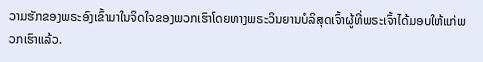ວາມຮັກຂອງພຣະອົງເຂົ້າມາໃນຈິດໃຈຂອງພວກເຮົາໂດຍທາງພຣະວິນຍານບໍລິສຸດເຈົ້າຜູ້ທີ່ພຣະເຈົ້າໄດ້ມອບໃຫ້ແກ່ພວກເຮົາແລ້ວ.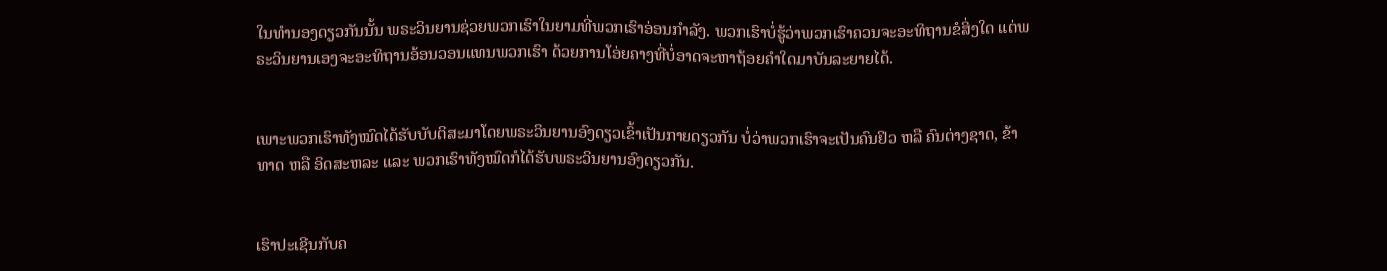ໃນທຳນອງດຽວກັນນັ້ນ ພຣະວິນຍານຊ່ວຍພວກເຮົາໃນຍາມທີ່ພວກເຮົາອ່ອນກຳລັງ. ພວກເຮົາບໍ່ຮູ້ວ່າພວກເຮົາຄວນຈະອະທິຖານຂໍສິ່ງໃດ ແຕ່ພຣະວິນຍານເອງຈະອະທິຖານອ້ອນວອນແທນພວກເຮົາ ດ້ວຍການໂອ່ຍຄາງທີ່ບໍ່ອາດຈະຫາຖ້ອຍຄຳໃດມາບັນລະຍາຍໄດ້.


ເພາະພວກເຮົາທັງໝົດໄດ້ຮັບບັບຕິສະມາໂດຍພຣະວິນຍານອົງດຽວເຂົ້າເປັນກາຍດຽວກັນ ບໍ່ວ່າພວກເຮົາຈະເປັນຄົນຢິວ ຫລື ຄົນຕ່າງຊາດ, ຂ້າທາດ ຫລື ອິດສະຫລະ ແລະ ພວກເຮົາທັງໝົດກໍໄດ້ຮັບພຣະວິນຍານອົງດຽວກັນ.


ເຮົາປະເຊີນກັບຄ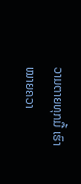ວາມຕາຍທຸກມື້ ເຮົາໝາຍຄວາ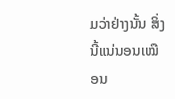ມວ່າຢ່າງນັ້ນ ສິ່ງນີ້ແນ່ນອນເໝືອນ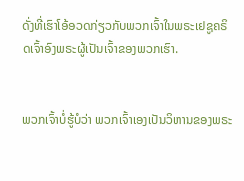ດັ່ງທີ່ເຮົາໂອ້ອວດກ່ຽວກັບພວກເຈົ້າໃນພຣະເຢຊູຄຣິດເຈົ້າອົງພຣະຜູ້ເປັນເຈົ້າຂອງພວກເຮົາ.


ພວກເຈົ້າບໍ່ຮູ້ບໍວ່າ ພວກເຈົ້າເອງເປັນວິຫານຂອງພຣະ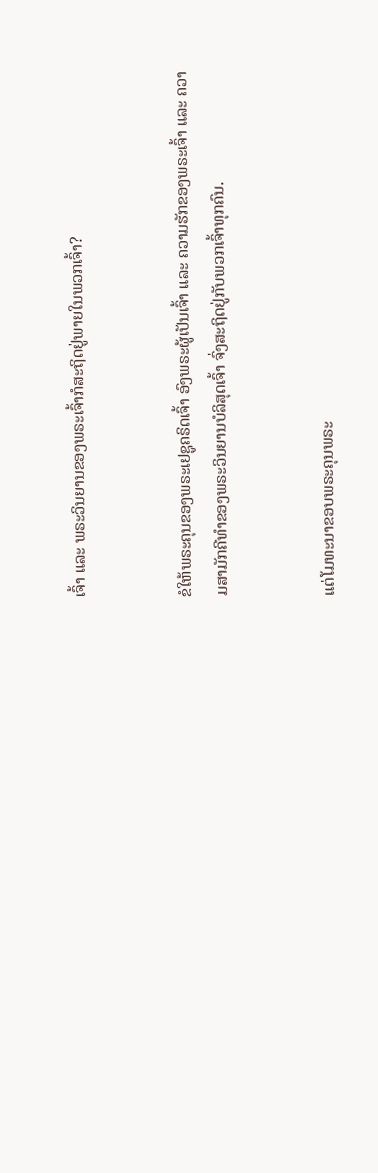ເຈົ້າ ແລະ ພຣະວິນຍານຂອງພຣະເຈົ້າກໍສະຖິດຢູ່ພາຍໃນພວກເຈົ້າ?


ຂໍໃຫ້ພຣະຄຸນຂອງພຣະເຢຊູຄຣິດເຈົ້າ ອົງພຣະຜູ້ເປັນເຈົ້າ ແລະ ຄວາມຮັກຂອງພຣະເຈົ້າ ແລະ ຄວາມສາມັກຄີທຳຂອງພຣະວິນຍານບໍລິສຸດເຈົ້າ ຈົ່ງສະຖິດຢູ່ກັບພວກເຈົ້າທຸກຄົນ.


ແຕ່ໂມທະນາຂອບພຣະຄຸນພຣະ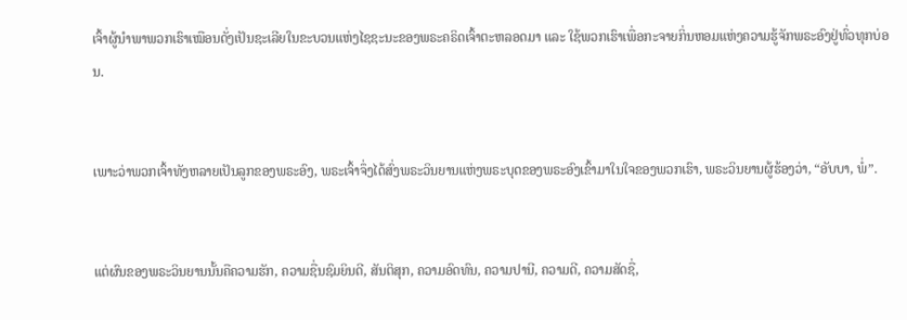ເຈົ້າຜູ້ນຳພາພວກເຮົາເໝືອນດັ່ງເປັນຊະເລີຍໃນຂະບວນແຫ່ງໄຊຊະນະຂອງພຣະຄຣິດເຈົ້າຕະຫລອດມາ ແລະ ໃຊ້ພວກເຮົາເພື່ອກະຈາຍກິ່ນຫອມແຫ່ງຄວາມຮູ້ຈັກພຣະອົງຢູ່ທົ່ວທຸກບ່ອນ.


ເພາະວ່າພວກເຈົ້າທັງຫລາຍເປັນລູກຂອງພຣະອົງ, ພຣະເຈົ້າຈຶ່ງໄດ້ສົ່ງພຣະວິນຍານແຫ່ງພຣະບຸດຂອງພຣະອົງເຂົ້າມາໃນໃຈຂອງພວກເຮົາ, ພຣະວິນຍານຜູ້ຮ້ອງວ່າ, “ອັບບາ, ພໍ່”.


ແຕ່ຜົນຂອງພຣະວິນຍານນັ້ນຄືຄວາມຮັກ, ຄວາມຊື່ນຊົມຍິນດີ, ສັນຕິສຸກ, ຄວາມອົດທົນ, ຄວາມປານີ, ຄວາມດີ, ຄວາມສັດຊື່,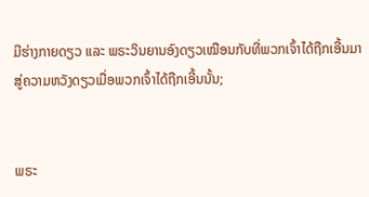ມີຮ່າງກາຍດຽວ ແລະ ພຣະວິນຍານອົງດຽວເໝືອນກັບທີ່ພວກເຈົ້າໄດ້ຖືກເອີ້ນມາສູ່ຄວາມຫວັງດຽວເມື່ອພວກເຈົ້າໄດ້ຖືກເອີ້ນນັ້ນ;


ພຣະ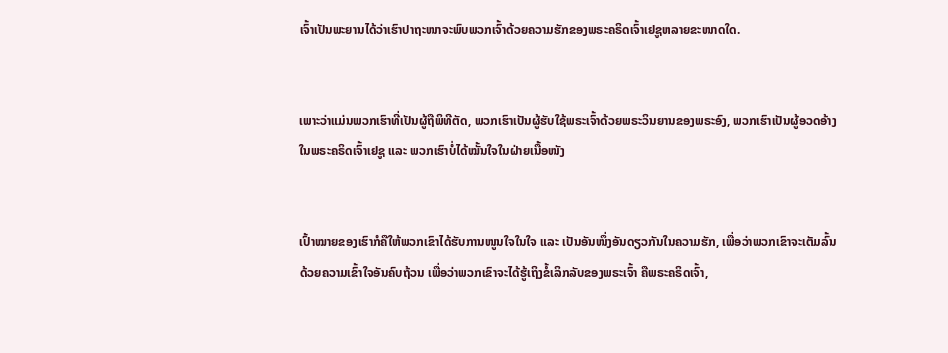ເຈົ້າເປັນພະຍານໄດ້ວ່າເຮົາປາຖະໜາຈະພົບພວກເຈົ້າດ້ວຍຄວາມຮັກຂອງພຣະຄຣິດເຈົ້າເຢຊູຫລາຍຂະໜາດໃດ.


ເພາະວ່າແມ່ນພວກເຮົາທີ່ເປັນຜູ້ຖືພິທີຕັດ, ພວກເຮົາເປັນຜູ້ຮັບໃຊ້ພຣະເຈົ້າດ້ວຍພຣະວິນຍານຂອງພຣະອົງ, ພວກເຮົາເປັນຜູ້ອວດອ້າງໃນພຣະຄຣິດເຈົ້າເຢຊູ ແລະ ພວກເຮົາບໍ່ໄດ້ໝັ້ນໃຈໃນຝ່າຍເນື້ອໜັງ


ເປົ້າໝາຍຂອງເຮົາກໍຄືໃຫ້ພວກເຂົາໄດ້ຮັບການໜູນໃຈໃນໃຈ ແລະ ເປັນອັນໜຶ່ງອັນດຽວກັນໃນຄວາມຮັກ, ເພື່ອວ່າພວກເຂົາຈະເຕັມລົ້ນດ້ວຍຄວາມເຂົ້າໃຈອັນຄົບຖ້ວນ ເພື່ອວ່າພວກເຂົາຈະໄດ້ຮູ້ເຖິງຂໍ້ເລິກລັບຂອງພຣະເຈົ້າ ຄືພຣະຄຣິດເຈົ້າ,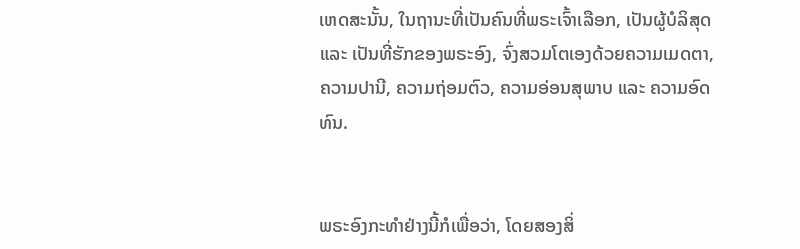ເຫດສະນັ້ນ, ໃນຖານະທີ່ເປັນຄົນທີ່ພຣະເຈົ້າເລືອກ, ເປັນຜູ້ບໍລິສຸດ ແລະ ເປັນທີ່ຮັກຂອງພຣະອົງ, ຈົ່ງສວມໂຕເອງດ້ວຍຄວາມເມດຕາ, ຄວາມປານີ, ຄວາມຖ່ອມຕົວ, ຄວາມອ່ອນສຸພາບ ແລະ ຄວາມອົດທົນ.


ພຣະອົງກະທຳຢ່າງນີ້ກໍເພື່ອວ່າ, ໂດຍສອງສິ່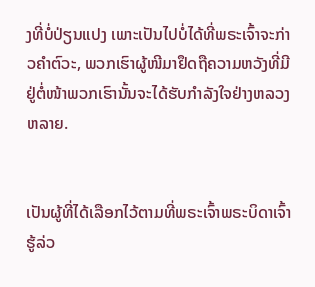ງທີ່ບໍ່ປ່ຽນແປງ ເພາະເປັນໄປບໍ່ໄດ້ທີ່ພຣະເຈົ້າຈະກ່າວຄຳຕົວະ, ພວກເຮົາຜູ້ໜີມາຢຶດຖືຄວາມຫວັງທີ່ມີຢູ່ຕໍ່ໜ້າພວກເຮົານັ້ນຈະໄດ້ຮັບກຳລັງໃຈຢ່າງຫລວງຫລາຍ.


ເປັນຜູ້ທີ່ໄດ້ເລືອກໄວ້ຕາມທີ່ພຣະເຈົ້າພຣະບິດາເຈົ້າຮູ້ລ່ວ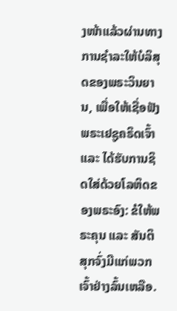ງໜ້າແລ້ວຜ່ານທາງການຊຳລະໃຫ້ບໍລິສຸດຂອງພຣະວິນຍານ, ເພື່ອໃຫ້ເຊື່ອຟັງພຣະເຢຊູຄຣິດເຈົ້າ ແລະ ໄດ້ຮັບການຊິດໃສ່ດ້ວຍໂລຫິດຂອງພຣະອົງ: ຂໍໃຫ້ພຣະຄຸນ ແລະ ສັນຕິສຸກຈົ່ງມີແກ່ພວກເຈົ້າຢ່າງລົ້ນເຫລືອ.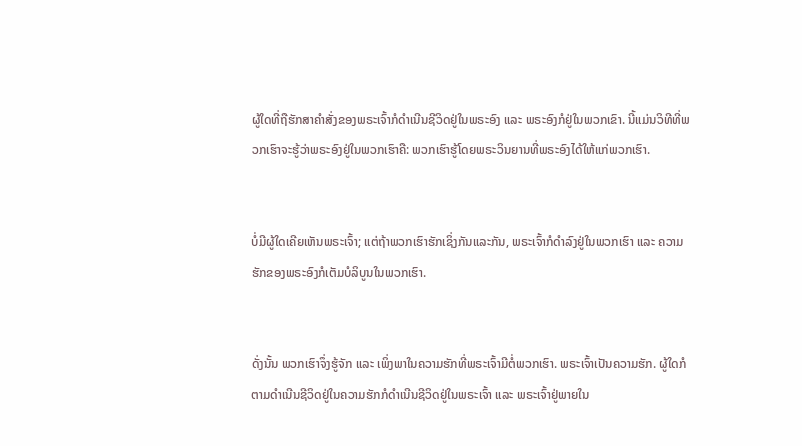ຜູ້ໃດທີ່ຖືຮັກສາຄຳສັ່ງຂອງພຣະເຈົ້າກໍດຳເນີນຊີວິດຢູ່ໃນພຣະອົງ ແລະ ພຣະອົງກໍຢູ່ໃນພວກເຂົາ. ນີ້ແມ່ນວິທີທີ່ພວກເຮົາຈະຮູ້ວ່າພຣະອົງຢູ່ໃນພວກເຮົາຄື: ພວກເຮົາຮູ້ໂດຍພຣະວິນຍານທີ່ພຣະອົງໄດ້ໃຫ້ແກ່ພວກເຮົາ.


ບໍ່ມີຜູ້ໃດເຄີຍເຫັນພຣະເຈົ້າ; ແຕ່ຖ້າພວກເຮົາຮັກເຊິ່ງກັນແລະກັນ, ພຣະເຈົ້າກໍດຳລົງຢູ່ໃນພວກເຮົາ ແລະ ຄວາມຮັກຂອງພຣະອົງກໍເຕັມບໍລິບູນໃນພວກເຮົາ.


ດັ່ງນັ້ນ ພວກເຮົາຈຶ່ງຮູ້ຈັກ ແລະ ເພິ່ງພາໃນຄວາມຮັກທີ່ພຣະເຈົ້າມີຕໍ່ພວກເຮົາ. ພຣະເຈົ້າເປັນຄວາມຮັກ. ຜູ້ໃດກໍຕາມດຳເນີນຊີວິດຢູ່ໃນຄວາມຮັກກໍດຳເນີນຊີວິດຢູ່ໃນພຣະເຈົ້າ ແລະ ພຣະເຈົ້າຢູ່ພາຍໃນ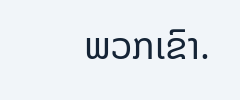ພວກເຂົາ.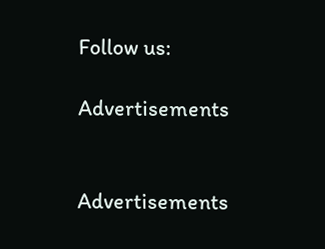Follow us:

Advertisements


Advertisements